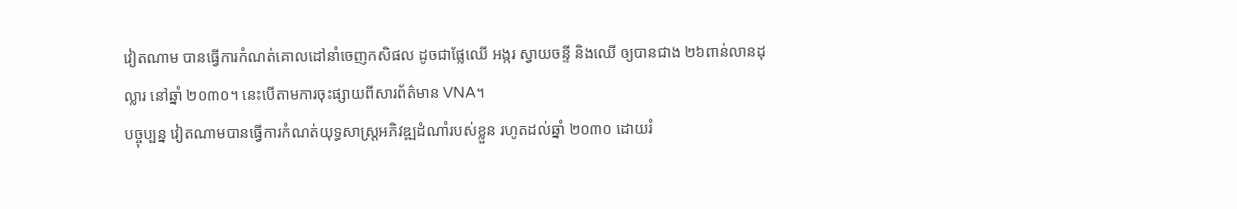វៀតណាម បានធ្វើការកំណត់គោលដៅនាំចេញកសិផល ដូចជាផ្លែឈើ អង្ករ ស្វាយចន្ទី និងឈើ ឲ្យបានជាង ២៦ពាន់លានដុល្លារ នៅឆ្នាំ ២០៣០។ នេះបើតាមការចុះផ្សាយពីសារព័ត៌មាន VNA។
បច្ចុប្បន្ន វៀតណាមបានធ្វើការកំណត់យុទ្ធសាស្រ្តអភិវឌ្ឍដំណាំរបស់ខ្លួន រហូតដល់ឆ្នាំ ២០៣០ ដោយរំ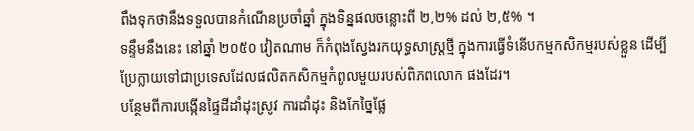ពឹងទុកថានឹងទទួលបានកំណើនប្រចាំឆ្នាំ ក្នុងទិន្នផលចន្លោះពី ២,២% ដល់ ២,៥% ។
ទន្ទឹមនឹងនេះ នៅឆ្នាំ ២០៥០ វៀតណាម ក៏កំពុងស្វែងរកយុទ្ធសាស្រ្តថ្មី ក្នុងការធ្វើទំនើបកម្មកសិកម្មរបស់ខ្លួន ដើម្បីប្រែក្លាយទៅជាប្រទេសដែលផលិតកសិកម្មកំពូលមួយរបស់ពិភពលោក ផងដែរ។
បន្ថែមពីការបង្កើនផ្ទៃដីដាំដុះស្រូវ ការដាំដុះ និងកែច្នៃផ្លែ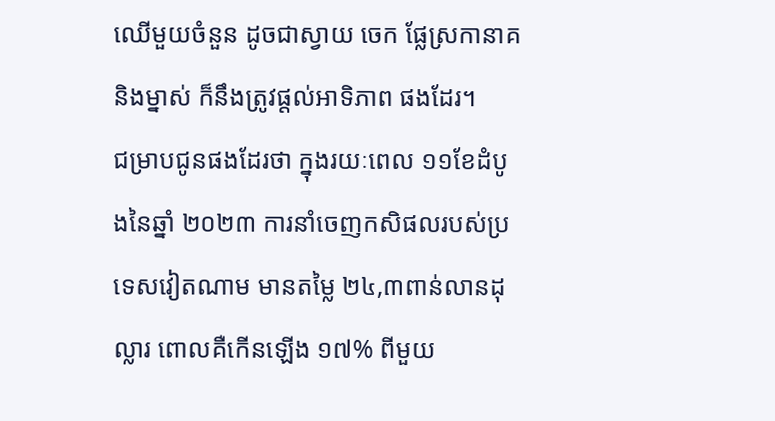ឈើមួយចំនួន ដូចជាស្វាយ ចេក ផ្លែស្រកានាគ និងម្នាស់ ក៏នឹងត្រូវផ្តល់អាទិភាព ផងដែរ។
ជម្រាបជូនផងដែរថា ក្នុងរយៈពេល ១១ខែដំបូងនៃឆ្នាំ ២០២៣ ការនាំចេញកសិផលរបស់ប្រទេសវៀតណាម មានតម្លៃ ២៤,៣ពាន់លានដុល្លារ ពោលគឺកើនឡើង ១៧% ពីមួយ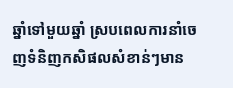ឆ្នាំទៅមួយឆ្នាំ ស្របពេលការនាំចេញទំនិញកសិផលសំខាន់ៗមាន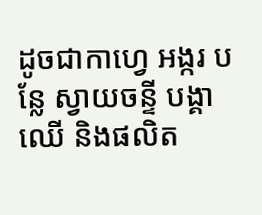ដូចជាកាហ្វេ អង្ករ បន្លែ ស្វាយចន្ទី បង្គា ឈើ និងផលិត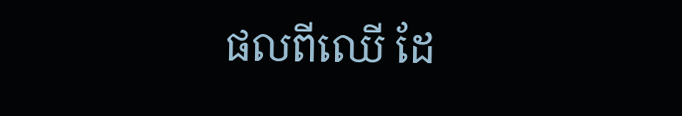ផលពីឈើ ដែ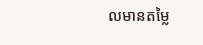លមានតម្លៃ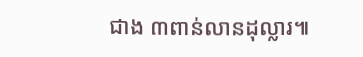ជាង ៣ពាន់លានដុល្លារ៕